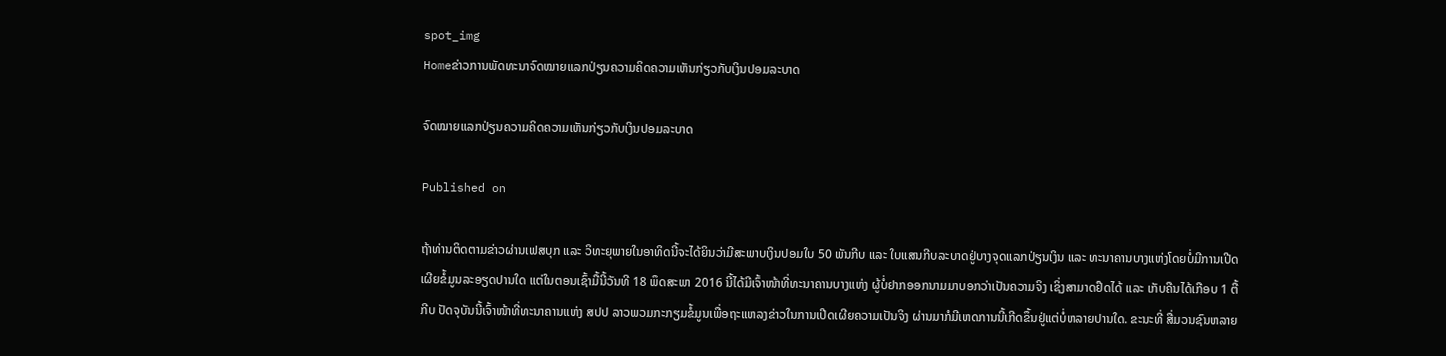spot_img
Homeຂ່າວການພັດທະນາຈົດໝາຍແລກປ່ຽນຄວາມຄິດຄວາມເຫັນກ່ຽວກັບເງິນປອມລະບາດ

ຈົດໝາຍແລກປ່ຽນຄວາມຄິດຄວາມເຫັນກ່ຽວກັບເງິນປອມລະບາດ

Published on

ຖ້າທ່ານຕິດຕາມຂ່າວຜ່ານເຟສບຸກ ແລະ ວິທະຍຸພາຍໃນອາທິດນີ້ຈະໄດ້ຍິນວ່າມີສະພາບເງິນປອມໃບ 50 ພັນກີບ ແລະ ໃບແສນກີບລະບາດຢູ່ບາງຈຸດແລກປ່ຽນເງິນ ແລະ ທະນາຄານບາງແຫ່ງໂດຍບໍ່ມີການເປີດເຜີຍຂໍ້ມູນລະອຽດປານໃດ ແຕ່ໃນຕອນເຊົ້າມື້ນີ້ວັນທີ 18 ພຶດສະພາ 2016 ນີ້ໄດ້ມີເຈົ້າໜ້າທີ່ທະນາຄານບາງແຫ່ງ ຜູ້ບໍ່ຢາກອອກນາມມາບອກວ່າເປັນຄວາມຈິງ ເຊິ່ງສາມາດຢຶດໄດ້ ແລະ ເກັບຄືນໄດ້ເກືອບ 1 ຕື້ກີບ ປັດຈຸບັນນີ້ເຈົ້າໜ້າທີ່ທະນາຄານແຫ່ງ ສປປ ລາວພວມກະກຽມຂໍ້ມູນເພື່ອຖະແຫລງຂ່າວໃນການເປີດເຜີຍຄວາມເປັນຈິງ ຜ່ານມາກໍມີເຫດການນີ້ເກີດຂຶ້ນຢູ່ແຕ່ບໍ່ຫລາຍປານໃດ. ຂະນະທີ່ ສື່ມວນຊົນຫລາຍ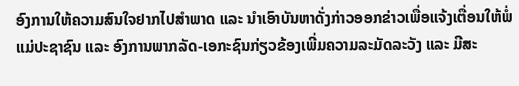ອົງການໃຫ້ຄວາມສົນໃຈຢາກໄປສຳພາດ ແລະ ນຳເອົາບັນຫາດັ່ງກ່າວອອກຂ່າວເພື່ອແຈ້ງເຕື່ອນໃຫ້ພໍ່ແມ່ປະຊາຊົນ ແລະ ອົງການພາກລັດ-ເອກະຊົນກ່ຽວຂ້ອງເພີ່ມຄວາມລະມັດລະວັງ ແລະ ມີສະ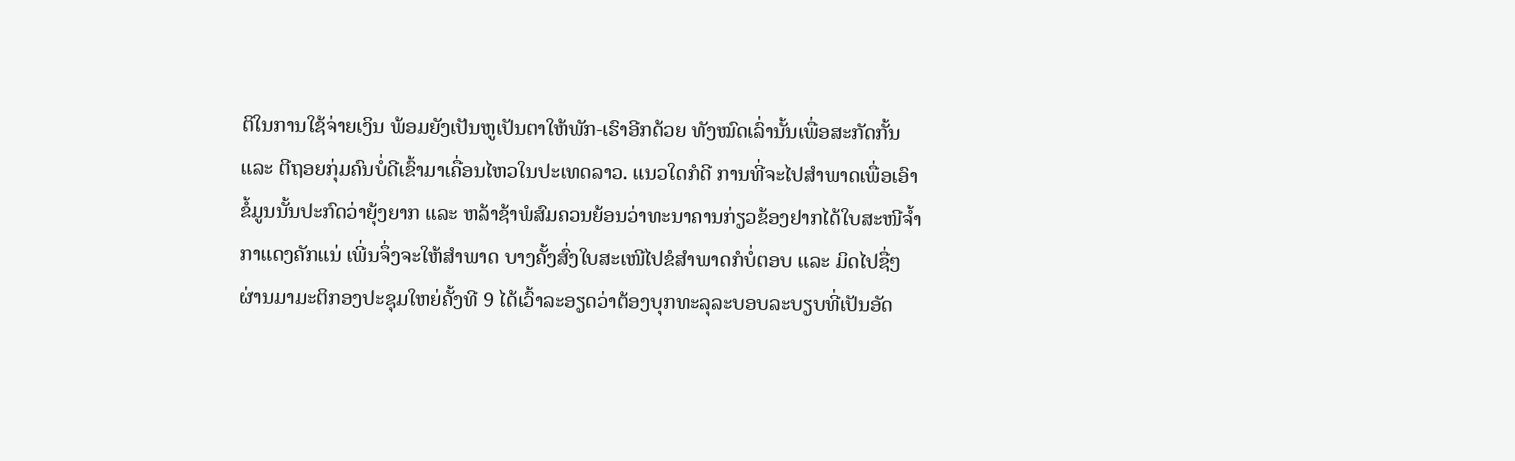ຕິໃນການໃຊ້ຈ່າຍເງິນ ພ້ອມຍັງເປັນຫູເປັນຕາໃຫ້ພັກ-ເຮົາອີກດ້ວຍ ທັງໝົດເລົ່ານັ້ນເພື່ອສະກັດກັ້ນ ແລະ ຕີຖອຍກຸ່ມຄົນບໍ່ດີເຂົ້າມາເຄື່ອນໄຫວໃນປະເທດລາວ. ແນວໃດກໍດີ ການທີ່ຈະໄປສຳພາດເພື່ອເອົາຂໍ້ມູນນັ້ນປະກົດວ່າຍຸ້ງຍາກ ແລະ ຫລ້າຊ້າພໍສົມຄວນຍ້ອນວ່າທະນາຄານກ່ຽວຂ້ອງຢາກໄດ້ໃບສະໜີຈ້ຳກາແດງຄັກແນ່ ເພີ່ນຈຶ່ງຈະໃຫ້ສຳພາດ ບາງຄັ້ງສົ່ງໃບສະເໜີໄປຂໍສຳພາດກໍບໍ່ຕອບ ແລະ ມິດໄປຊື່ໆ ຜ່ານມາມະຕິກອງປະຊຸມໃຫຍ່ຄັ້ງທີ 9 ໄດ້ເວົ້າລະອຽດວ່າຕ້ອງບຸກທະລຸລະບອບລະບຽບທີ່ເປັນອັດ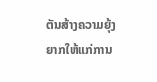ຕັນສ້າງຄວາມຍຸ້ງຍາກໃຫ້ແກ່ການ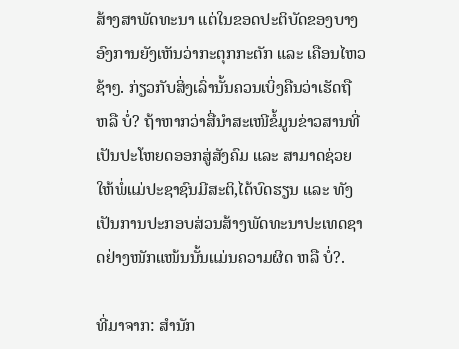ສ້າງສາພັດທະນາ ແຕ່ໃນຂອດປະຕິບັດຂອງບາງອົງການຍັງເຫັນວ່າກະຕຸກກະຕັກ ແລະ ເຄືອນໄຫວຊ້າໆ. ກ່ຽວກັບສິ່ງເລົ່ານັ້ນຄວນເບິ່ງຄືນວ່າເຮັດຖື ຫລື ບໍ່? ຖ້າຫາກວ່າສື່ນຳສະເໜີຂໍ້ມູນຂ່າວສານທີ່ເປັນປະໂຫຍດອອກສູ່ສັງຄົມ ແລະ ສາມາດຊ່ວຍໃຫ້ພໍ່ແມ່ປະຊາຊົນມີສະຕິ,ໄດ້ບົດຮຽນ ແລະ ທັງເປັນການປະກອບສ່ວນສ້າງພັດທະນາປະເທດຊາດຢ່າງໜັກແໜ້ນນັ້ນແມ່ນຄວາມຜິດ ຫລື ບໍ່?.

ທີ່ມາຈາກ: ສຳນັກ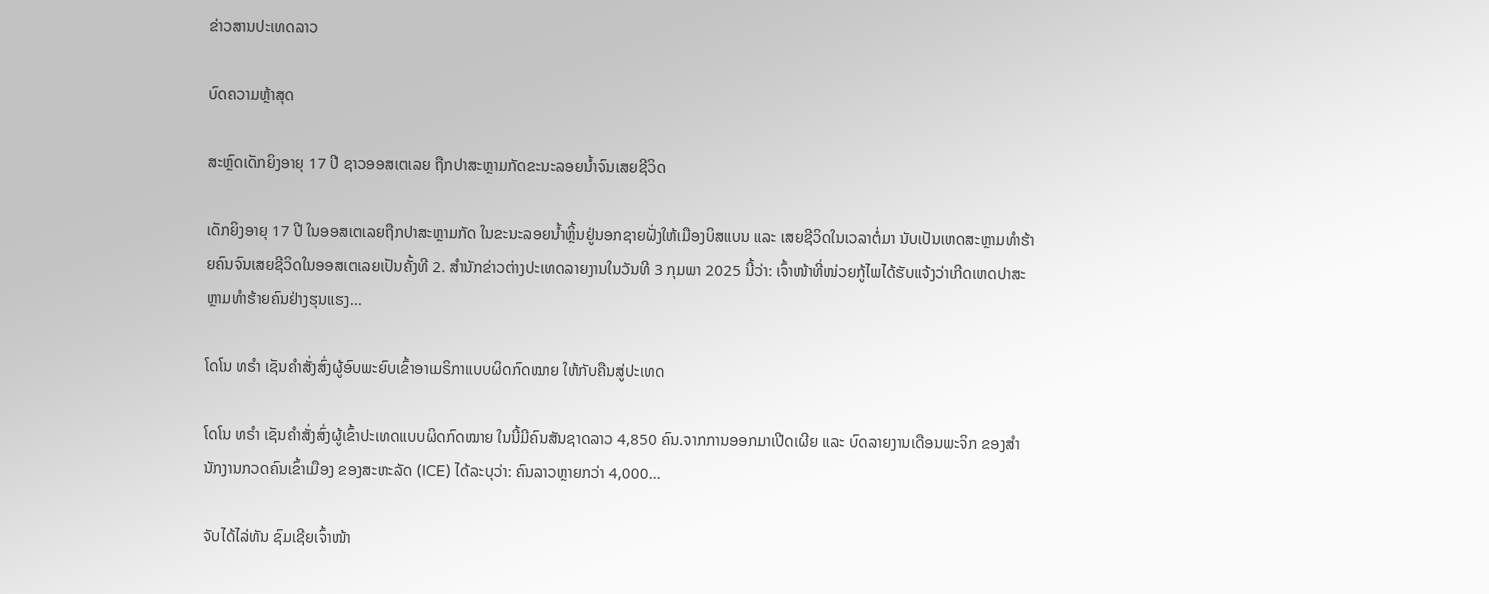ຂ່າວສານປະເທດລາວ

ບົດຄວາມຫຼ້າສຸດ

ສະຫຼົດເດັກຍິງອາຍຸ 17 ປີ ຊາວອອສເຕເລຍ ຖືກປາສະຫຼາມກັດຂະນະລອຍນ້ຳຈົນເສຍຊີວິດ

ເດັກຍິງອາຍຸ 17 ປີ ໃນອອສເຕເລຍຖືກປາສະຫຼາມກັດ ໃນຂະນະລອຍນ້ຳຫຼິ້ນຢູ່ນອກຊາຍຝັ່ງໃຫ້ເມືອງບິສແບນ ແລະ ເສຍຊີວິດໃນເວລາຕໍ່ມາ ນັບເປັນເຫດສະຫຼາມທຳຮ້າຍຄົນຈົນເສຍຊີວິດໃນອອສເຕເລຍເປັນຄັ້ງທີ 2. ສຳນັກຂ່າວຕ່າງປະເທດລາຍງານໃນວັນທີ 3 ກຸມພາ 2025 ນີ້ວ່າ: ເຈົ້າໜ້າທີ່ໜ່ວຍກູ້ໄພໄດ້ຮັບແຈ້ງວ່າເກີດເຫດປາສະຫຼາມທຳຮ້າຍຄົນຢ່າງຮຸນແຮງ...

ໂດໂນ ທຣໍາ ເຊັນຄໍາສັ່ງສົ່ງຜູ້ອົບພະຍົບເຂົ້າອາເມຣິກາແບບຜິດກົດໝາຍ ໃຫ້ກັບຄືນສູ່ປະເທດ

ໂດໂນ ທຣໍາ ເຊັນຄໍາສັ່ງສົ່ງຜູ້ເຂົ້າປະເທດແບບຜິດກົດໝາຍ ໃນນີ້ມີຄົນສັນຊາດລາວ 4,850 ຄົນ.ຈາກການອອກມາເປີດເຜີຍ ແລະ ບົດລາຍງານເດືອນພະຈິກ ຂອງສຳນັກງານກວດຄົນເຂົ້າເມືອງ ຂອງສະຫະລັດ (ICE) ໄດ້ລະບຸວ່າ: ຄົນລາວຫຼາຍກວ່າ 4,000...

ຈັບໄດ້ໄລ່ທັນ ຊົມເຊີຍເຈົ້າໜ້າ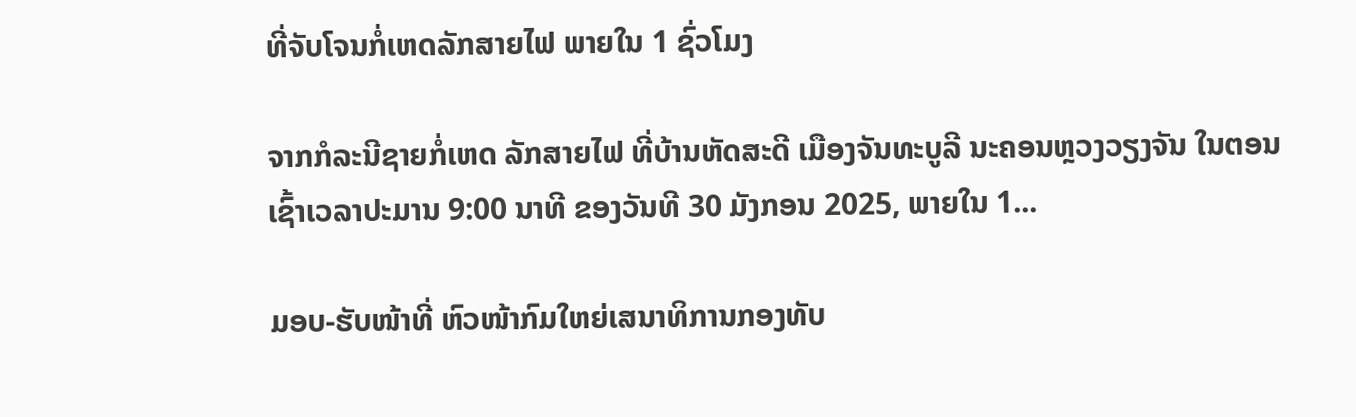ທີ່ຈັບໂຈນກໍ່ເຫດລັກສາຍໄຟ ພາຍໃນ 1 ຊົ່ວໂມງ

ຈາກກໍລະນີຊາຍກໍ່ເຫດ ລັກສາຍໄຟ ທີ່ບ້ານຫັດສະດີ ເມືອງຈັນທະບູລີ ນະຄອນຫຼວງວຽງຈັນ ໃນຕອນເຊົ້າເວລາປະມານ 9:00 ນາທີ ຂອງວັນທີ 30 ມັງກອນ 2025, ພາຍໃນ 1...

ມອບ-ຮັບໜ້າທີ່ ຫົວໜ້າກົມໃຫຍ່ເສນາທິການກອງທັບ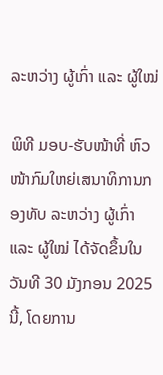ລະຫວ່າງ ຜູ້ເກົ່າ ແລະ ຜູ້ໃໝ່

ພິທີ ມອບ-ຮັບໜ້າທີ່ ຫົວໜ້າກົມໃຫຍ່ເສນາທິການກອງທັບ ລະຫວ່າງ ຜູ້ເກົ່າ ແລະ ຜູ້ໃໝ່ ໄດ້ຈັດຂຶ້ນໃນວັນທີ 30 ມັງກອນ 2025 ນີ້, ໂດຍການ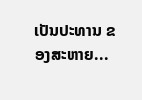ເປັນປະທານ ຂອງສະຫາຍ...